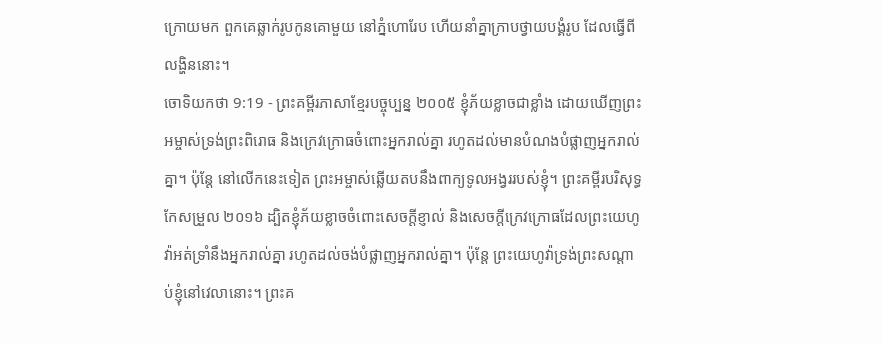ក្រោយមក ពួកគេឆ្លាក់រូបកូនគោមួយ នៅភ្នំហោរែប ហើយនាំគ្នាក្រាបថ្វាយបង្គំរូប ដែលធ្វើពីលង្ហិននោះ។
ចោទិយកថា 9:19 - ព្រះគម្ពីរភាសាខ្មែរបច្ចុប្បន្ន ២០០៥ ខ្ញុំភ័យខ្លាចជាខ្លាំង ដោយឃើញព្រះអម្ចាស់ទ្រង់ព្រះពិរោធ និងក្រេវក្រោធចំពោះអ្នករាល់គ្នា រហូតដល់មានបំណងបំផ្លាញអ្នករាល់គ្នា។ ប៉ុន្តែ នៅលើកនេះទៀត ព្រះអម្ចាស់ឆ្លើយតបនឹងពាក្យទូលអង្វររបស់ខ្ញុំ។ ព្រះគម្ពីរបរិសុទ្ធកែសម្រួល ២០១៦ ដ្បិតខ្ញុំភ័យខ្លាចចំពោះសេចក្ដីខ្ញាល់ និងសេចក្ដីក្រេវក្រោធដែលព្រះយេហូវ៉ាអត់ទ្រាំនឹងអ្នករាល់គ្នា រហូតដល់ចង់បំផ្លាញអ្នករាល់គ្នា។ ប៉ុន្ដែ ព្រះយេហូវ៉ាទ្រង់ព្រះសណ្ដាប់ខ្ញុំនៅវេលានោះ។ ព្រះគ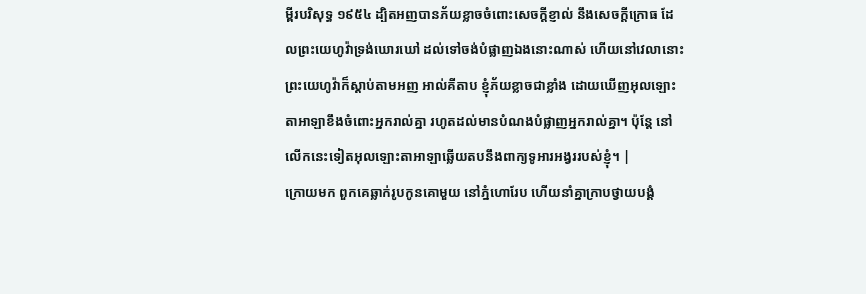ម្ពីរបរិសុទ្ធ ១៩៥៤ ដ្បិតអញបានភ័យខ្លាចចំពោះសេចក្ដីខ្ញាល់ នឹងសេចក្ដីក្រោធ ដែលព្រះយេហូវ៉ាទ្រង់ឃោរឃៅ ដល់ទៅចង់បំផ្លាញឯងនោះណាស់ ហើយនៅវេលានោះ ព្រះយេហូវ៉ាក៏ស្តាប់តាមអញ អាល់គីតាប ខ្ញុំភ័យខ្លាចជាខ្លាំង ដោយឃើញអុលឡោះតាអាឡាខឹងចំពោះអ្នករាល់គ្នា រហូតដល់មានបំណងបំផ្លាញអ្នករាល់គ្នា។ ប៉ុន្តែ នៅលើកនេះទៀតអុលឡោះតាអាឡាឆ្លើយតបនឹងពាក្យទូអារអង្វររបស់ខ្ញុំ។ |
ក្រោយមក ពួកគេឆ្លាក់រូបកូនគោមួយ នៅភ្នំហោរែប ហើយនាំគ្នាក្រាបថ្វាយបង្គំ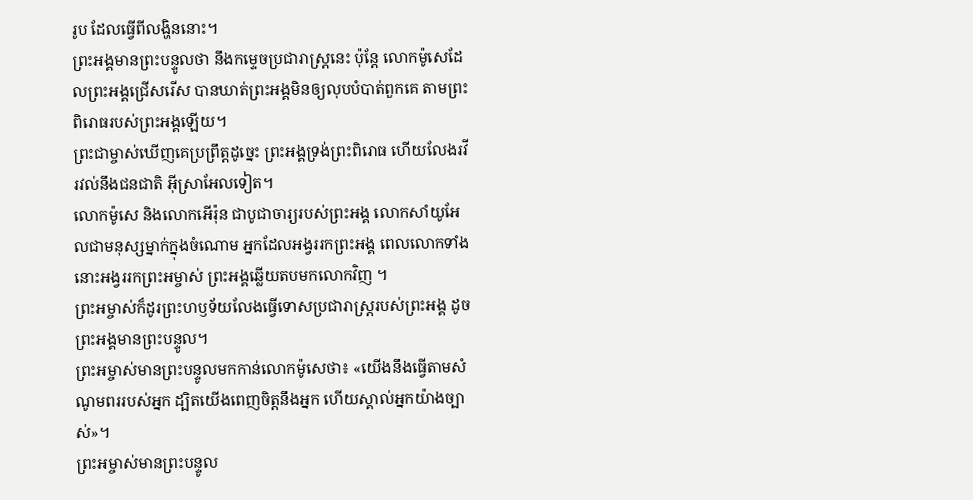រូប ដែលធ្វើពីលង្ហិននោះ។
ព្រះអង្គមានព្រះបន្ទូលថា នឹងកម្ទេចប្រជារាស្ត្រនេះ ប៉ុន្តែ លោកម៉ូសេដែលព្រះអង្គជ្រើសរើស បានឃាត់ព្រះអង្គមិនឲ្យលុបបំបាត់ពួកគេ តាមព្រះពិរោធរបស់ព្រះអង្គឡើយ។
ព្រះជាម្ចាស់ឃើញគេប្រព្រឹត្តដូច្នេះ ព្រះអង្គទ្រង់ព្រះពិរោធ ហើយលែងរវីរវល់នឹងជនជាតិ អ៊ីស្រាអែលទៀត។
លោកម៉ូសេ និងលោកអើរ៉ុន ជាបូជាចារ្យរបស់ព្រះអង្គ លោកសាំយូអែលជាមនុស្សម្នាក់ក្នុងចំណោម អ្នកដែលអង្វររកព្រះអង្គ ពេលលោកទាំងនោះអង្វររកព្រះអម្ចាស់ ព្រះអង្គឆ្លើយតបមកលោកវិញ ។
ព្រះអម្ចាស់ក៏ដូរព្រះហឫទ័យលែងធ្វើទោសប្រជារាស្ត្ររបស់ព្រះអង្គ ដូចព្រះអង្គមានព្រះបន្ទូល។
ព្រះអម្ចាស់មានព្រះបន្ទូលមកកាន់លោកម៉ូសេថា៖ «យើងនឹងធ្វើតាមសំណូមពររបស់អ្នក ដ្បិតយើងពេញចិត្តនឹងអ្នក ហើយស្គាល់អ្នកយ៉ាងច្បាស់»។
ព្រះអម្ចាស់មានព្រះបន្ទូល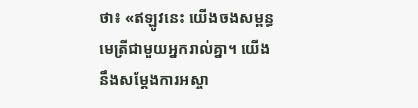ថា៖ «ឥឡូវនេះ យើងចងសម្ពន្ធមេត្រីជាមួយអ្នករាល់គ្នា។ យើងនឹងសម្តែងការអស្ចា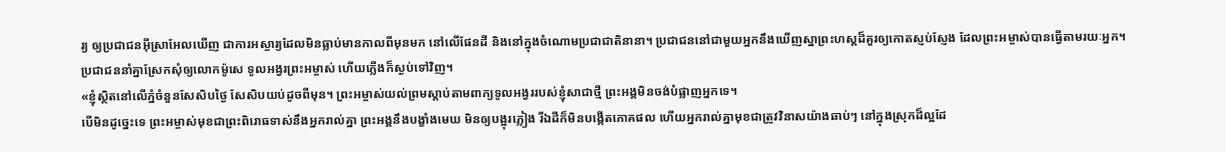រ្យ ឲ្យប្រជាជនអ៊ីស្រាអែលឃើញ ជាការអស្ចារ្យដែលមិនធ្លាប់មានកាលពីមុនមក នៅលើផែនដី និងនៅក្នុងចំណោមប្រជាជាតិនានា។ ប្រជាជននៅជាមួយអ្នកនឹងឃើញស្នាព្រះហស្ដដ៏គួរឲ្យកោតស្ញប់ស្ញែង ដែលព្រះអម្ចាស់បានធ្វើតាមរយៈអ្នក។
ប្រជាជននាំគ្នាស្រែកសុំឲ្យលោកម៉ូសេ ទូលអង្វរព្រះអម្ចាស់ ហើយភ្លើងក៏ស្ងប់ទៅវិញ។
«ខ្ញុំស្ថិតនៅលើភ្នំចំនួនសែសិបថ្ងៃ សែសិបយប់ដូចពីមុន។ ព្រះអម្ចាស់យល់ព្រមស្ដាប់តាមពាក្យទូលអង្វររបស់ខ្ញុំសាជាថ្មី ព្រះអង្គមិនចង់បំផ្លាញអ្នកទេ។
បើមិនដូច្នេះទេ ព្រះអម្ចាស់មុខជាព្រះពិរោធទាស់នឹងអ្នករាល់គ្នា ព្រះអង្គនឹងបង្ខាំងមេឃ មិនឲ្យបង្អុរភ្លៀង រីឯដីក៏មិនបង្កើតភោគផល ហើយអ្នករាល់គ្នាមុខជាត្រូវវិនាសយ៉ាងឆាប់ៗ នៅក្នុងស្រុកដ៏ល្អដែ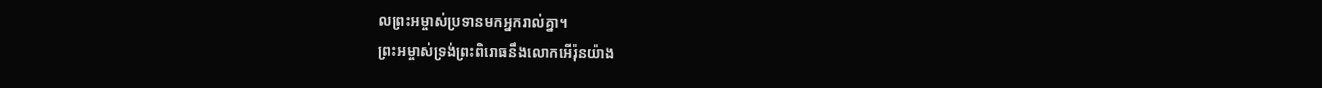លព្រះអម្ចាស់ប្រទានមកអ្នករាល់គ្នា។
ព្រះអម្ចាស់ទ្រង់ព្រះពិរោធនឹងលោកអើរ៉ុនយ៉ាង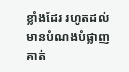ខ្លាំងដែរ រហូតដល់មានបំណងបំផ្លាញគាត់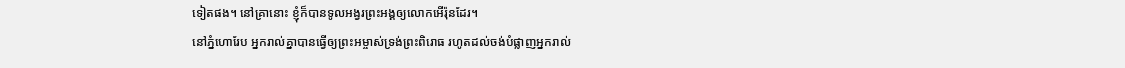ទៀតផង។ នៅគ្រានោះ ខ្ញុំក៏បានទូលអង្វរព្រះអង្គឲ្យលោកអើរ៉ុនដែរ។
នៅភ្នំហោរែប អ្នករាល់គ្នាបានធ្វើឲ្យព្រះអម្ចាស់ទ្រង់ព្រះពិរោធ រហូតដល់ចង់បំផ្លាញអ្នករាល់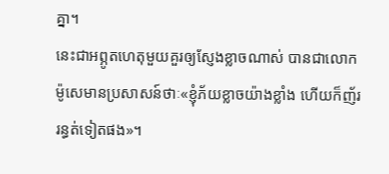គ្នា។
នេះជាអព្ភូតហេតុមួយគួរឲ្យស្ញែងខ្លាចណាស់ បានជាលោកម៉ូសេមានប្រសាសន៍ថាៈ«ខ្ញុំភ័យខ្លាចយ៉ាងខ្លាំង ហើយក៏ញ័ររន្ធត់ទៀតផង»។